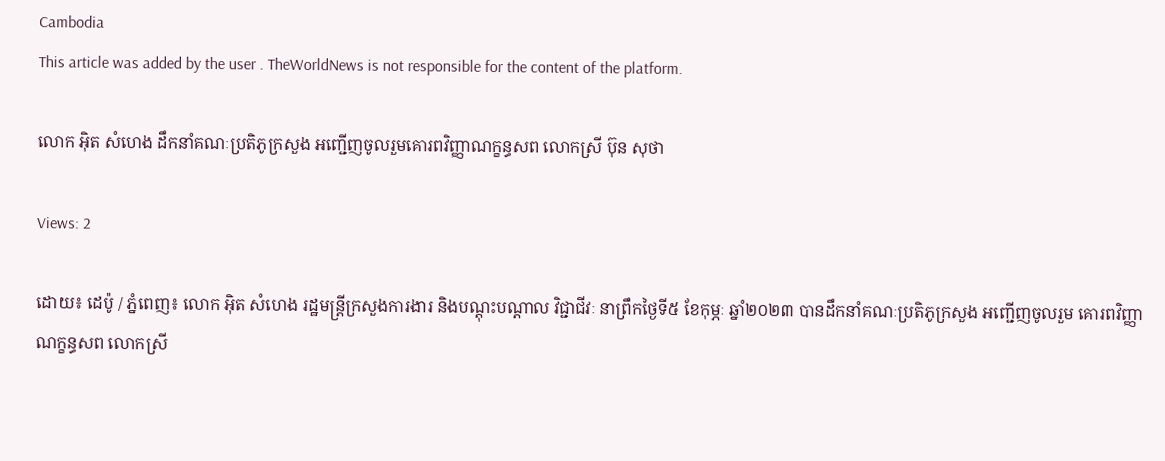Cambodia
This article was added by the user . TheWorldNews is not responsible for the content of the platform.

លោក អុិត សំហេង ដឹកនាំគណៈប្រតិភូក្រសួង អញ្ជើញចូលរួមគោរពវិញ្ញាណក្ខន្ធសព លោកស្រី ប៊ុន សុថា

Views: 2

ដោយ៖ ដេប៉ូ / ភ្នំពេញ៖ លោក អុិត សំហេង រដ្ឋមន្ត្រីក្រសួងការងារ និងបណ្តុះបណ្តាល វិជ្ជាជីវៈ នាព្រឹកថ្ងៃទី៥ ខែកុម្ភៈ ឆ្នាំ២០២៣ បានដឹកនាំគណៈប្រតិភូក្រសួង អញ្ជើញចូលរួម គោរពវិញ្ញាណក្ខន្ធសព លោកស្រី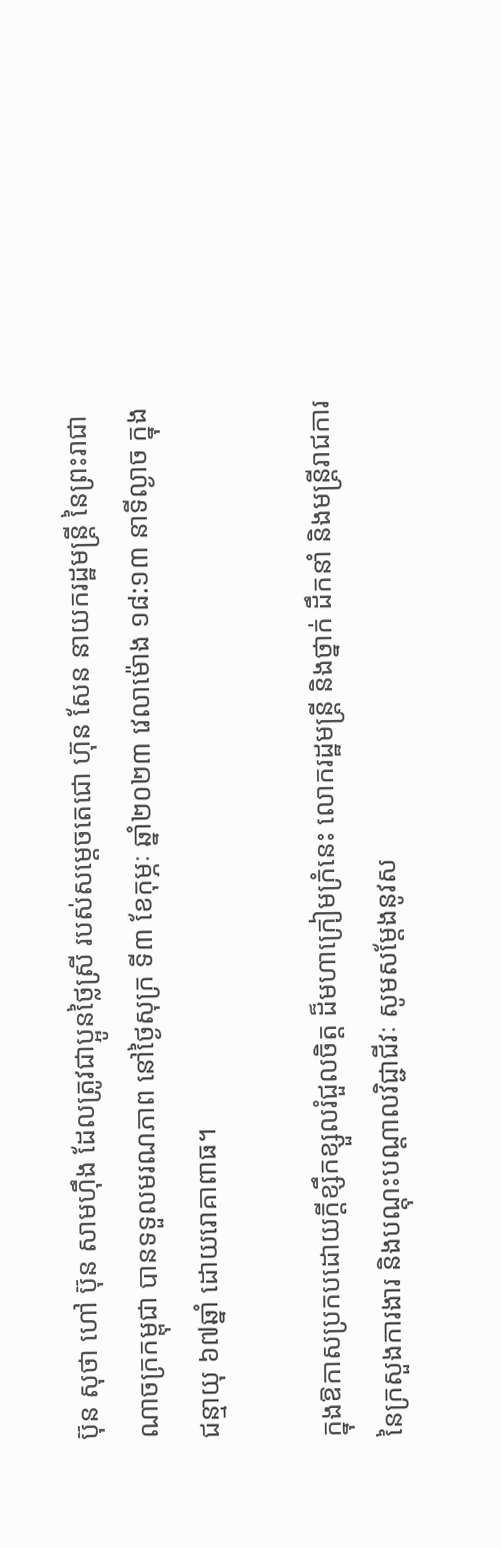ប៊ុន សុថា ហៅ ប៊ុន សាមហ៊ឹង ដែលត្រូវជាប្អូនថ្លៃស្រី របស់សម្តេចតេជោ ហ៊ុន សែន នាយករដ្ឋមន្រ្តី នៃព្រះរាជាណាចក្រកម្ពុជា បានទទួលមរណភាព នៅថ្ងៃសុក្រ ទី៣ ខែកុម្ភៈ ឆ្នាំ២០២៣ វេលាម៉ោង ១៨:១៣ នាទីល្ងាច ក្នុងជន្មាយុ ៦៧ឆ្នាំ ដោយរោគាពាធ។

ក្នុងឱកាសប្រកបដោយក្តីខ្សឹកខ្សួលរំជួលចិត្ត ដ៏មហាក្រៀមក្រំនេះ លោករដ្ឋមន្ត្រី និងថ្នាក់ ដឹកនាំ និងមន្រ្តីរាជការ នៃក្រសួងការងារ និងបណ្តុះបណ្តាលវិជ្ជាជីវៈ សូមសម្តែងនូវស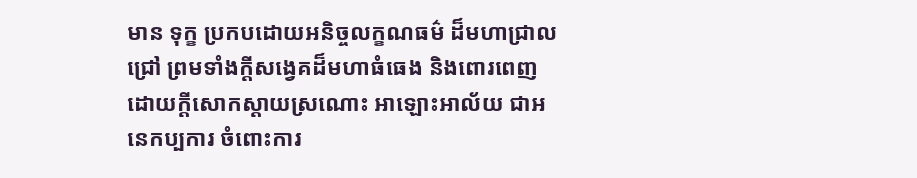មាន ទុក្ខ ប្រកបដោយអនិច្ចលក្ខណធម៌ ដ៏មហាជ្រាលជ្រៅ ព្រមទាំងក្តីសង្វេគដ៏មហាធំធេង និងពោរពេញដោយក្តីសោកស្តាយស្រណោះ អាឡោះអាល័យ ជាអនេកប្បការ ចំពោះការ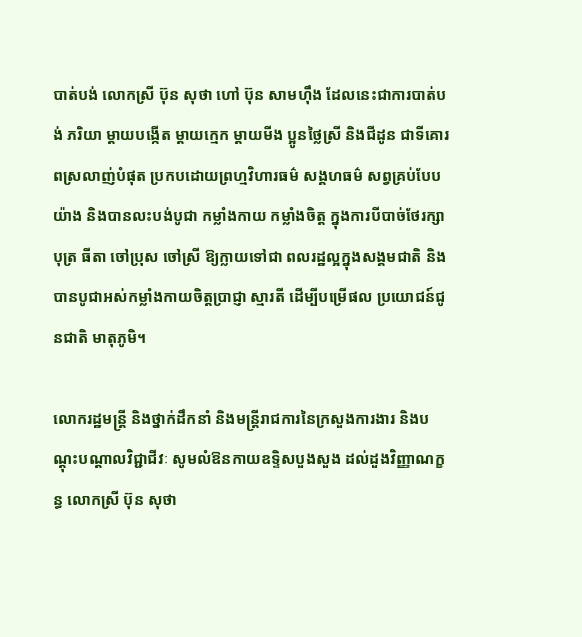បាត់បង់ លោកស្រី ប៊ុន សុថា ហៅ ប៊ុន សាមហ៊ឹង ដែលនេះជាការបាត់បង់ ភរិយា ម្តាយបង្កើត ម្តាយក្មេក ម្តាយមីង ប្អូនថ្លៃស្រី និងជីដូន ជាទីគោរពស្រលាញ់បំផុត ប្រកបដោយព្រហ្មវិហារធម៌ សង្គហធម៌ សព្វគ្រប់បែបយ៉ាង និងបានលះបង់បូជា កម្លាំងកាយ កម្លាំងចិត្ត ក្នុងការបីបាច់ថែរក្សាបុត្រ ធីតា ចៅប្រុស ចៅស្រី ឱ្យក្លាយទៅជា ពលរដ្ឋល្អក្នុងសង្គមជាតិ និងបានបូជាអស់កម្លាំងកាយចិត្តប្រាជ្ញា ស្មារតី ដើម្បីបម្រើផល ប្រយោជន៍ជូនជាតិ មាតុភូមិ។

លោករដ្ឋមន្ត្រី និងថ្នាក់ដឹកនាំ និងមន្រ្តីរាជការនៃក្រសួងការងារ និងបណ្តុះបណ្តាលវិជ្ជាជីវៈ សូមលំឱនកាយឧទិ្ទសបួងសួង ដល់ដួងវិញ្ញាណក្ខន្ធ លោកស្រី ប៊ុន សុថា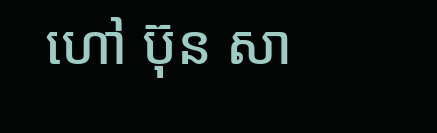ហៅ ប៊ុន សា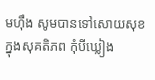មហ៊ឹង សូមបានទៅសោយសុខក្នុងសុគតិភព កុំបីឃ្លៀង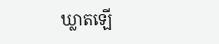ឃ្លាតឡើ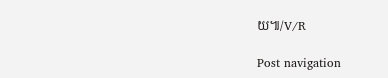យ៕/V/R

Post navigation